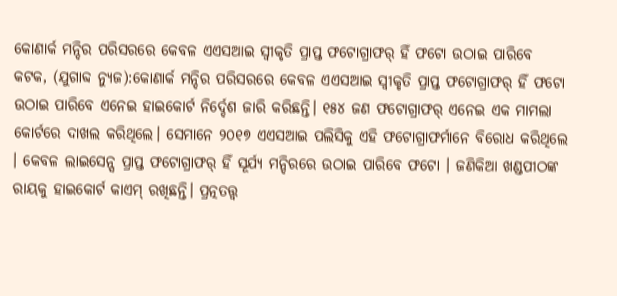କୋଣାର୍କ ମନ୍ଦିର ପରିସରରେ କେବଳ ଏଏସଆଇ ସ୍ଵୀକୃତି ପ୍ରାପ୍ତ ଫଟୋଗ୍ରାଫର୍ ହିଁ ଫଟୋ ଉଠାଇ ପାରିବେ
କଟକ, (ଯୁଗାବ୍ଦ ନ୍ୟୁଜ):କୋଣାର୍କ ମନ୍ଦିର ପରିସରରେ କେବଳ ଏଏସଆଇ ସ୍ଵୀକୃତି ପ୍ରାପ୍ତ ଫଟୋଗ୍ରାଫର୍ ହିଁ ଫଟୋ ଉଠାଇ ପାରିବେ ଏନେଇ ହାଇକୋର୍ଟ ନିର୍ଦ୍ଦେଶ ଜାରି କରିଛନ୍ତି। ୧୫୪ ଜଣ ଫଟୋଗ୍ରାଫର୍ ଏନେଇ ଏକ ମାମଲା କୋର୍ଟରେ ଦାଖଲ କରିଥିଲେ। ସେମାନେ ୨୦୧୭ ଏଏସଆଇ ପଲିସିକୁ ଏହି ଫଟୋଗ୍ରାଫର୍ମାନେ ବିରୋଧ କରିଥିଲେ । କେବଳ ଲାଇସେନ୍ସ ପ୍ରାପ୍ତ ଫଟୋଗ୍ରାଫର୍ ହିଁ ସୂର୍ଯ୍ୟ ମନ୍ଦିରରେ ଉଠାଇ ପାରିବେ ଫଟୋ । ଜଣିକିଆ ଖଣ୍ଡପୀଠଙ୍କ ରାୟକୁ ହାଇକୋର୍ଟ କାଏମ୍ ରଖିଛନ୍ତି। ପ୍ରତ୍ନତତ୍ତ୍ୱ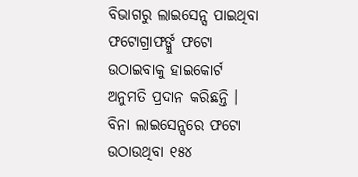ବିଭାଗରୁ ଲାଇସେନ୍ସ ପାଇଥିବା ଫଟୋଗ୍ରାଫର୍ଙ୍କୁ ଫଟୋ ଉଠାଇବାକୁ ହାଇକୋର୍ଟ ଅନୁମତି ପ୍ରଦାନ କରିଛନ୍ତି । ବିନା ଲାଇସେନ୍ସରେ ଫଟୋ ଉଠାଉଥିବା ୧୫୪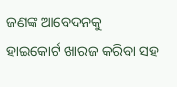ଜଣଙ୍କ ଆବେଦନକୁ ହାଇକୋର୍ଟ ଖାରଜ କରିବା ସହ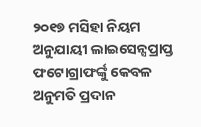୨୦୧୭ ମସିହା ନିୟମ ଅନୁଯାୟୀ ଲାଇସେନ୍ସପ୍ରାପ୍ତ ଫଟୋଗ୍ରାଫର୍ଙ୍କୁ କେବଳ ଅନୁମତି ପ୍ରଦାନ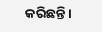କରିଛନ୍ତି।